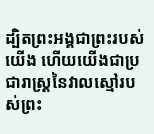ដ្បិតព្រះអង្គជាព្រះរបស់យើង ហើយយើងជាប្រជារាស្ត្រនៃវាលស្មៅរបស់ព្រះ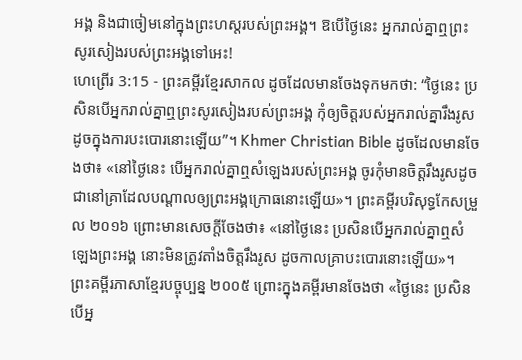អង្គ និងជាចៀមនៅក្នុងព្រះហស្តរបស់ព្រះអង្គ។ ឱបើថ្ងៃនេះ អ្នករាល់គ្នាឮព្រះសូរសៀងរបស់ព្រះអង្គទៅអេះ!
ហេព្រើរ 3:15 - ព្រះគម្ពីរខ្មែរសាកល ដូចដែលមានចែងទុកមកថា: “ថ្ងៃនេះ ប្រសិនបើអ្នករាល់គ្នាឮព្រះសូរសៀងរបស់ព្រះអង្គ កុំឲ្យចិត្តរបស់អ្នករាល់គ្នារឹងរូសដូចក្នុងការបះបោរនោះឡើយ”។ Khmer Christian Bible ដូចដែលមានចែងថា៖ «នៅថ្ងៃនេះ បើអ្នករាល់គ្នាឮសំឡេងរបស់ព្រះអង្គ ចូរកុំមានចិត្តរឹងរូសដូចជានៅគ្រាដែលបណ្ដាលឲ្យព្រះអង្គក្រោធនោះឡើយ»។ ព្រះគម្ពីរបរិសុទ្ធកែសម្រួល ២០១៦ ព្រោះមានសេចក្តីចែងថា៖ «នៅថ្ងៃនេះ ប្រសិនបើអ្នករាល់គ្នាឮសំឡេងព្រះអង្គ នោះមិនត្រូវតាំងចិត្តរឹងរូស ដូចកាលគ្រាបះបោរនោះឡើយ»។ ព្រះគម្ពីរភាសាខ្មែរបច្ចុប្បន្ន ២០០៥ ព្រោះក្នុងគម្ពីរមានចែងថា «ថ្ងៃនេះ ប្រសិនបើអ្ន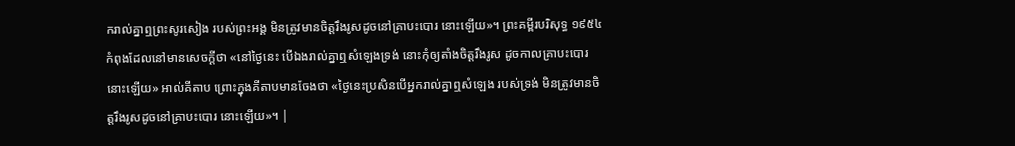ករាល់គ្នាឮព្រះសូរសៀង របស់ព្រះអង្គ មិនត្រូវមានចិត្តរឹងរូសដូចនៅគ្រាបះបោរ នោះឡើយ»។ ព្រះគម្ពីរបរិសុទ្ធ ១៩៥៤ កំពុងដែលនៅមានសេចក្ដីថា «នៅថ្ងៃនេះ បើឯងរាល់គ្នាឮសំឡេងទ្រង់ នោះកុំឲ្យតាំងចិត្តរឹងរូស ដូចកាលគ្រាបះបោរនោះឡើយ» អាល់គីតាប ព្រោះក្នុងគីតាបមានចែងថា «ថ្ងៃនេះប្រសិនបើអ្នករាល់គ្នាឮសំឡេង របស់ទ្រង់ មិនត្រូវមានចិត្ដរឹងរូសដូចនៅគ្រាបះបោរ នោះឡើយ»។ |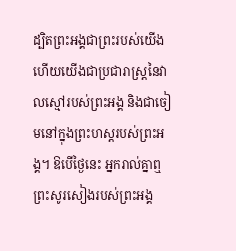ដ្បិតព្រះអង្គជាព្រះរបស់យើង ហើយយើងជាប្រជារាស្ត្រនៃវាលស្មៅរបស់ព្រះអង្គ និងជាចៀមនៅក្នុងព្រះហស្តរបស់ព្រះអង្គ។ ឱបើថ្ងៃនេះ អ្នករាល់គ្នាឮព្រះសូរសៀងរបស់ព្រះអង្គ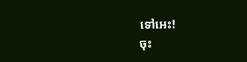ទៅអេះ!
ចុះ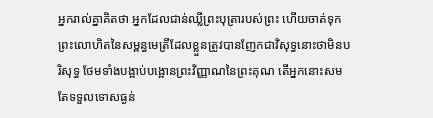អ្នករាល់គ្នាគិតថា អ្នកដែលជាន់ឈ្លីព្រះបុត្រារបស់ព្រះ ហើយចាត់ទុកព្រះលោហិតនៃសម្ពន្ធមេត្រីដែលខ្លួនត្រូវបានញែកជាវិសុទ្ធនោះថាមិនបរិសុទ្ធ ថែមទាំងបង្អាប់បង្អោនព្រះវិញ្ញាណនៃព្រះគុណ តើអ្នកនោះសមតែទទួលទោសធ្ងន់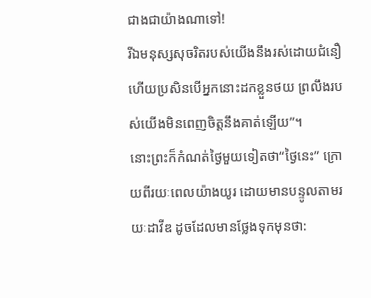ជាងជាយ៉ាងណាទៅ!
រីឯមនុស្សសុចរិតរបស់យើងនឹងរស់ដោយជំនឿ ហើយប្រសិនបើអ្នកនោះដកខ្លួនថយ ព្រលឹងរបស់យើងមិនពេញចិត្តនឹងគាត់ឡើយ”។
នោះព្រះក៏កំណត់ថ្ងៃមួយទៀតថា“ថ្ងៃនេះ” ក្រោយពីរយៈពេលយ៉ាងយូរ ដោយមានបន្ទូលតាមរយៈដាវីឌ ដូចដែលមានថ្លែងទុកមុនថា: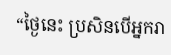“ថ្ងៃនេះ ប្រសិនបើអ្នករា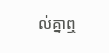ល់គ្នាឮ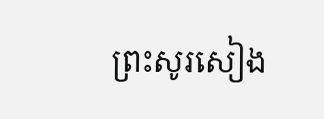ព្រះសូរសៀង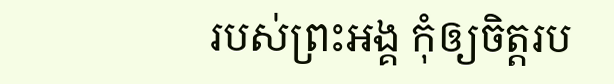របស់ព្រះអង្គ កុំឲ្យចិត្តរប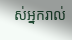ស់អ្នករាល់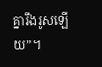គ្នារឹងរូសឡើយ”។